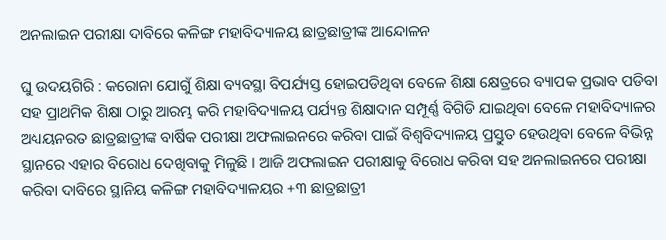ଅନଲାଇନ ପରୀକ୍ଷା ଦାବିରେ କଳିଙ୍ଗ ମହାବିଦ୍ୟାଳୟ ଛାତ୍ରଛାତ୍ରୀଙ୍କ ଆନ୍ଦୋଳନ

ଘୁ ଉଦୟଗିରି : କରୋନା ଯୋଗୁଁ ଶିକ୍ଷା ବ୍ୟବସ୍ଥା ବିପର୍ଯ୍ୟସ୍ତ ହୋଇପଡିଥିବା ବେଳେ ଶିକ୍ଷା କ୍ଷେତ୍ରରେ ବ୍ୟାପକ ପ୍ରଭାବ ପଡିବା ସହ ପ୍ରାଥମିକ ଶିକ୍ଷା ଠାରୁ ଆରମ୍ଭ କରି ମହାବିଦ୍ୟାଳୟ ପର୍ଯ୍ୟନ୍ତ ଶିକ୍ଷାଦାନ ସମ୍ପୂର୍ଣ୍ଣ ବିଗିଡି ଯାଇଥିବା ବେଳେ ମହାବିଦ୍ୟାଳର ଅଧ୍ୟୟନରତ ଛାତ୍ରଛାତ୍ରୀଙ୍କ ବାର୍ଷିକ ପରୀକ୍ଷା ଅଫଲାଇନରେ କରିବା ପାଇଁ ବିଶ୍ୱବିଦ୍ୟାଳୟ ପ୍ରସ୍ତୁତ ହେଉଥିବା ବେଳେ ବିଭିନ୍ନ ସ୍ଥାନରେ ଏହାର ବିରୋଧ ଦେଖିବାକୁ ମିଳୁଛି । ଆଜି ଅଫଲାଇନ ପରୀକ୍ଷାକୁ ବିରୋଧ କରିବା ସହ ଅନଲାଇନରେ ପରୀକ୍ଷା କରିବା ଦାବିରେ ସ୍ଥାନିୟ କଳିଙ୍ଗ ମହାବିଦ୍ୟାଳୟର +୩ ଛାତ୍ରଛାତ୍ରୀ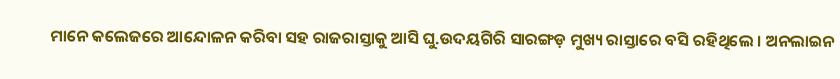ମାନେ କଲେଜରେ ଆନ୍ଦୋଳନ କରିବା ସହ ରାଜରାସ୍ତାକୁ ଆସି ଘୁ.ଉଦୟଗିରି ସାରଙ୍ଗଡ଼ ମୁଖ୍ୟ ରାସ୍ତାରେ ବସି ରହିଥିଲେ । ଅନଲାଇନ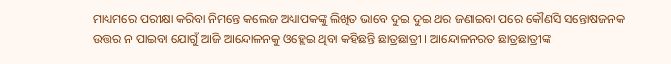ମାଧ୍ୟମରେ ପରୀକ୍ଷା କରିବା ନିମନ୍ତେ କଲେଜ ଅଧ୍ୟାପକଙ୍କୁ ଲିଖିତ ଭାବେ ଦୁଇ ଦୁଇ ଥର ଜଣାଇବା ପରେ କୌଣସି ସନ୍ତୋଷଜନକ ଉତ୍ତର ନ ପାଇବା ଯୋଗୁଁ ଆଜି ଆନ୍ଦୋଳନକୁ ଓହ୍ଲେଇ ଥିବା କହିଛନ୍ତି ଛାତ୍ରଛାତ୍ରୀ । ଆନ୍ଦୋଳନରତ ଛାତ୍ରଛାତ୍ରୀଙ୍କ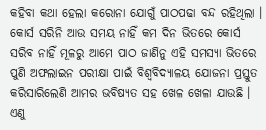କହିବା କଥା ହେଲା କରୋନା ଯୋଗୁଁ ପାଠପଢା ବନ୍ଦ ରହିଥିଲା । କୋର୍ସ ସରିନି ଆଉ ସମୟ ନାହିଁ କମ ଦିନ ଭିତରେ କୋର୍ସ ସରିବ ନାହିଁ ମୂଳରୁ ଆମେ ପାଠ ଜାଣିନୁ ଏହି ସମସ୍ୟା ଭିତରେ ପୁଣି ଅଫଲାଇନ ପରୀକ୍ଷା ପାଇଁ ବିଶ୍ୱବିଦ୍ୟାଳୟ ଯୋଜନା ପ୍ରସ୍ତୁତ କରିସାରିଲେଣି ଆମର ଭବିଷ୍ୟତ ସହ ଖେଳ ଖେଳା ଯାଉଛି । ଏଣୁ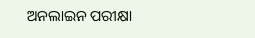ଅନଲାଇନ ପରୀକ୍ଷା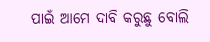ପାଇଁ ଆମେ ଦାବି କରୁଛୁ ବୋଲି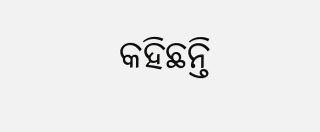କହିଛନ୍ତି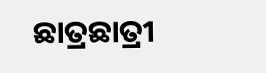ଛାତ୍ରଛାତ୍ରୀ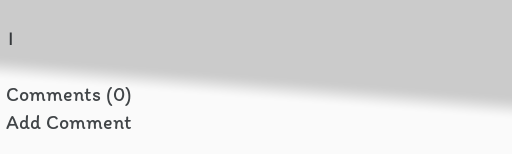।

Comments (0)
Add Comment